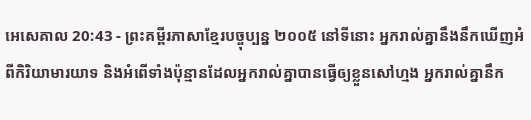អេសេគាល 20:43 - ព្រះគម្ពីរភាសាខ្មែរបច្ចុប្បន្ន ២០០៥ នៅទីនោះ អ្នករាល់គ្នានឹងនឹកឃើញអំពីកិរិយាមារយាទ និងអំពើទាំងប៉ុន្មានដែលអ្នករាល់គ្នាបានធ្វើឲ្យខ្លួនសៅហ្មង អ្នករាល់គ្នានឹក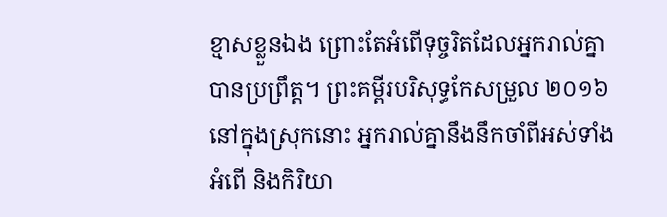ខ្មាសខ្លួនឯង ព្រោះតែអំពើទុច្ចរិតដែលអ្នករាល់គ្នាបានប្រព្រឹត្ត។ ព្រះគម្ពីរបរិសុទ្ធកែសម្រួល ២០១៦ នៅក្នុងស្រុកនោះ អ្នករាល់គ្នានឹងនឹកចាំពីអស់ទាំងអំពើ និងកិរិយា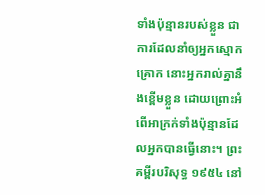ទាំងប៉ុន្មានរបស់ខ្លួន ជាការដែលនាំឲ្យអ្នកស្មោកគ្រោក នោះអ្នករាល់គ្នានឹងខ្ពើមខ្លួន ដោយព្រោះអំពើអាក្រក់ទាំងប៉ុន្មានដែលអ្នកបានធ្វើនោះ។ ព្រះគម្ពីរបរិសុទ្ធ ១៩៥៤ នៅ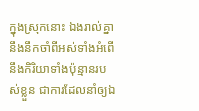ក្នុងស្រុកនោះ ឯងរាល់គ្នានឹងនឹកចាំពីអស់ទាំងអំពើ នឹងកិរិយាទាំងប៉ុន្មានរបស់ខ្លួន ជាការដែលនាំឲ្យឯ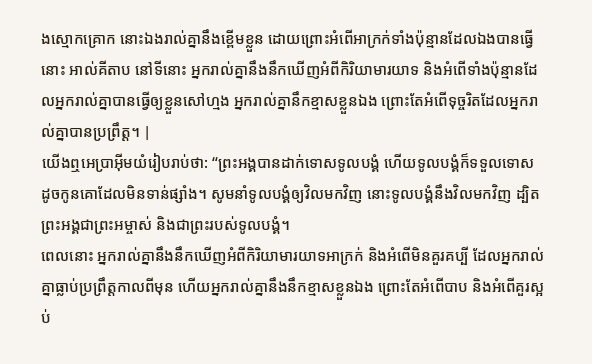ងស្មោកគ្រោក នោះឯងរាល់គ្នានឹងខ្ពើមខ្លួន ដោយព្រោះអំពើអាក្រក់ទាំងប៉ុន្មានដែលឯងបានធ្វើនោះ អាល់គីតាប នៅទីនោះ អ្នករាល់គ្នានឹងនឹកឃើញអំពីកិរិយាមារយាទ និងអំពើទាំងប៉ុន្មានដែលអ្នករាល់គ្នាបានធ្វើឲ្យខ្លួនសៅហ្មង អ្នករាល់គ្នានឹកខ្មាសខ្លួនឯង ព្រោះតែអំពើទុច្ចរិតដែលអ្នករាល់គ្នាបានប្រព្រឹត្ត។ |
យើងឮអេប្រាអ៊ីមយំរៀបរាប់ថា: “ព្រះអង្គបានដាក់ទោសទូលបង្គំ ហើយទូលបង្គំក៏ទទួលទោស ដូចកូនគោដែលមិនទាន់ផ្សាំង។ សូមនាំទូលបង្គំឲ្យវិលមកវិញ នោះទូលបង្គំនឹងវិលមកវិញ ដ្បិតព្រះអង្គជាព្រះអម្ចាស់ និងជាព្រះរបស់ទូលបង្គំ។
ពេលនោះ អ្នករាល់គ្នានឹងនឹកឃើញអំពីកិរិយាមារយាទអាក្រក់ និងអំពើមិនគួរគប្បី ដែលអ្នករាល់គ្នាធ្លាប់ប្រព្រឹត្តកាលពីមុន ហើយអ្នករាល់គ្នានឹងនឹកខ្មាសខ្លួនឯង ព្រោះតែអំពើបាប និងអំពើគួរស្អប់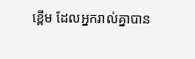ខ្ពើម ដែលអ្នករាល់គ្នាបាន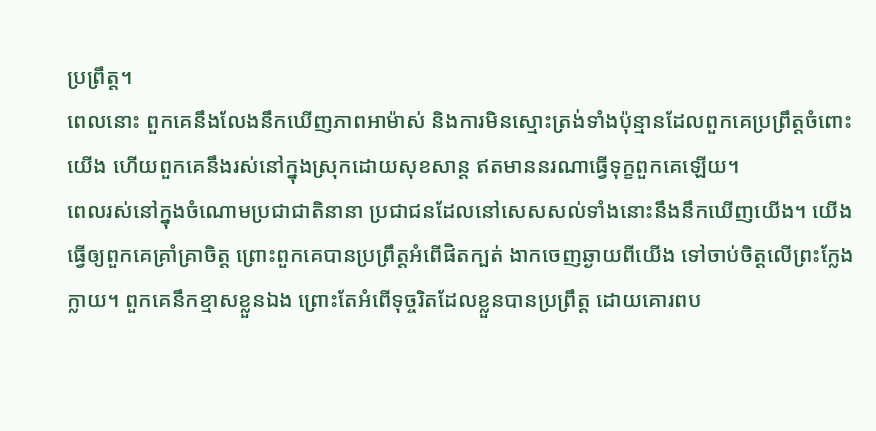ប្រព្រឹត្ត។
ពេលនោះ ពួកគេនឹងលែងនឹកឃើញភាពអាម៉ាស់ និងការមិនស្មោះត្រង់ទាំងប៉ុន្មានដែលពួកគេប្រព្រឹត្តចំពោះយើង ហើយពួកគេនឹងរស់នៅក្នុងស្រុកដោយសុខសាន្ត ឥតមាននរណាធ្វើទុក្ខពួកគេឡើយ។
ពេលរស់នៅក្នុងចំណោមប្រជាជាតិនានា ប្រជាជនដែលនៅសេសសល់ទាំងនោះនឹងនឹកឃើញយើង។ យើងធ្វើឲ្យពួកគេគ្រាំគ្រាចិត្ត ព្រោះពួកគេបានប្រព្រឹត្តអំពើផិតក្បត់ ងាកចេញឆ្ងាយពីយើង ទៅចាប់ចិត្តលើព្រះក្លែងក្លាយ។ ពួកគេនឹកខ្មាសខ្លួនឯង ព្រោះតែអំពើទុច្ចរិតដែលខ្លួនបានប្រព្រឹត្ត ដោយគោរពប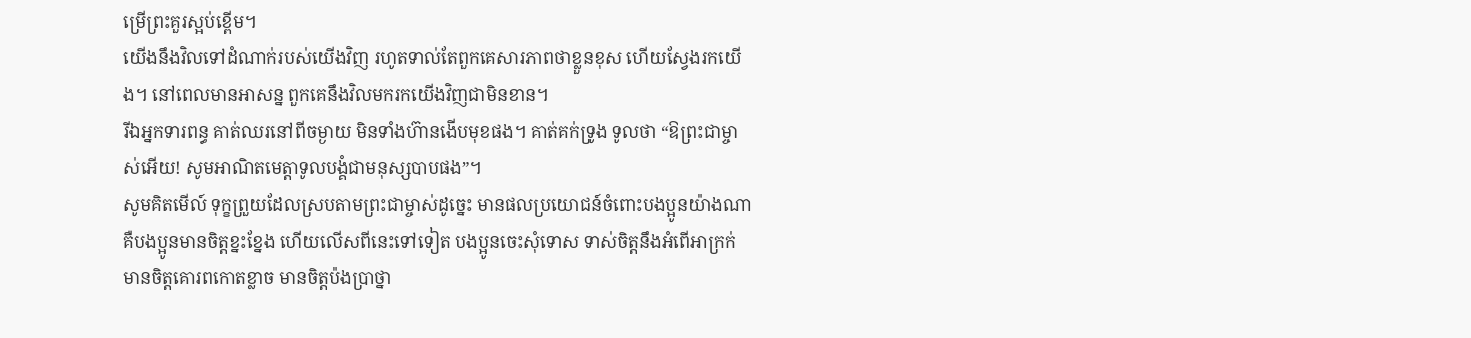ម្រើព្រះគួរស្អប់ខ្ពើម។
យើងនឹងវិលទៅដំណាក់របស់យើងវិញ រហូតទាល់តែពួកគេសារភាពថាខ្លួនខុស ហើយស្វែងរកយើង។ នៅពេលមានអាសន្ន ពួកគេនឹងវិលមករកយើងវិញជាមិនខាន។
រីឯអ្នកទារពន្ធ គាត់ឈរនៅពីចម្ងាយ មិនទាំងហ៊ានងើបមុខផង។ គាត់គក់ទ្រូង ទូលថា “ឱព្រះជាម្ចាស់អើយ! សូមអាណិតមេត្តាទូលបង្គំជាមនុស្សបាបផង”។
សូមគិតមើល៍ ទុក្ខព្រួយដែលស្របតាមព្រះជាម្ចាស់ដូច្នេះ មានផលប្រយោជន៍ចំពោះបងប្អូនយ៉ាងណា គឺបងប្អូនមានចិត្តខ្នះខ្នែង ហើយលើសពីនេះទៅទៀត បងប្អូនចេះសុំទោស ទាស់ចិត្តនឹងអំពើអាក្រក់ មានចិត្តគោរពកោតខ្លាច មានចិត្តប៉ងប្រាថ្នា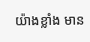យ៉ាងខ្លាំង មាន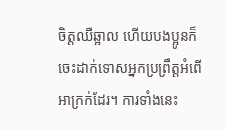ចិត្តឈឺឆ្អាល ហើយបងប្អូនក៏ចេះដាក់ទោសអ្នកប្រព្រឹត្តអំពើអាក្រក់ដែរ។ ការទាំងនេះ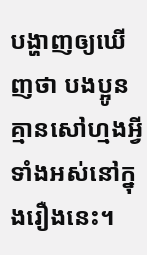បង្ហាញឲ្យឃើញថា បងប្អូនគ្មានសៅហ្មងអ្វីទាំងអស់នៅក្នុងរឿងនេះ។